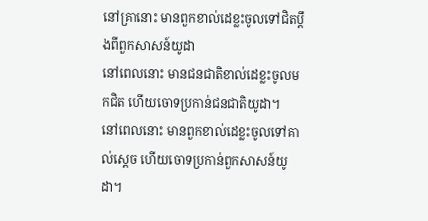នៅគ្រានោះ មានពួកខាល់ដេខ្លះចូលទៅជិតប្តឹងពីពួកសាសន៍យូដា
នៅពេលនោះ មានជនជាតិខាល់ដេខ្លះចូលមកជិត ហើយចោទប្រកាន់ជនជាតិយូដា។
នៅពេលនោះ មានពួកខាល់ដេខ្លះចូលទៅគាល់ស្ដេច ហើយចោទប្រកាន់ពួកសាសន៍យូដា។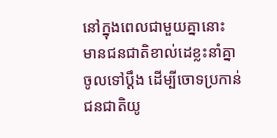នៅក្នុងពេលជាមួយគ្នានោះ មានជនជាតិខាល់ដេខ្លះនាំគ្នាចូលទៅប្ដឹង ដើម្បីចោទប្រកាន់ជនជាតិយូ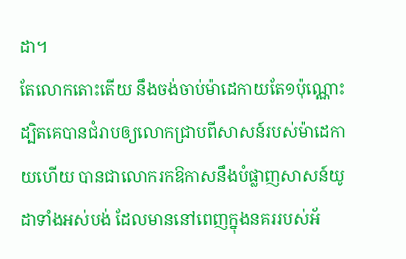ដា។
តែលោកតោះតើយ នឹងចង់ចាប់ម៉ាដេកាយតែ១ប៉ុណ្ណោះ ដ្បិតគេបានជំរាបឲ្យលោកជ្រាបពីសាសន៍របស់ម៉ាដេកាយហើយ បានជាលោករកឱកាសនឹងបំផ្លាញសាសន៍យូដាទាំងអស់បង់ ដែលមាននៅពេញក្នុងនគររបស់អ័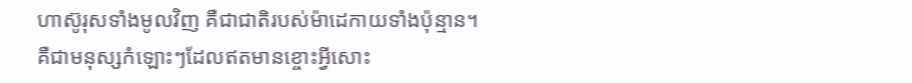ហាស៊ូរុសទាំងមូលវិញ គឺជាជាតិរបស់ម៉ាដេកាយទាំងប៉ុន្មាន។
គឺជាមនុស្សកំឡោះៗដែលឥតមានខ្ចោះអ្វីសោះ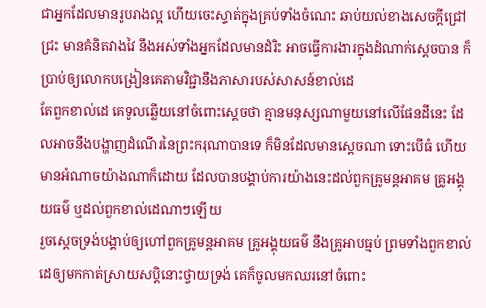ជាអ្នកដែលមានរូបរាងល្អ ហើយចេះស្ទាត់ក្នុងគ្រប់ទាំងចំណេះ ឆាប់យល់ខាងសេចក្ដីជ្រៅជ្រះ មានគំនិតវាងវៃ នឹងអស់ទាំងអ្នកដែលមានដំរិះ អាចធ្វើការងារក្នុងដំណាក់ស្តេចបាន ក៏ប្រាប់ឲ្យលោកបង្រៀនគេតាមវិជ្ជានឹងភាសារបស់សាសន៍ខាល់ដេ
តែពួកខាល់ដេ គេទូលឆ្លើយនៅចំពោះស្តេចថា គ្មានមនុស្សណាមួយនៅលើផែនដីនេះ ដែលអាចនឹងបង្ហាញដំណើរនៃព្រះករុណាបានទេ ក៏មិនដែលមានស្តេចណា ទោះបើធំ ហើយមានអំណាចយ៉ាងណាក៏ដោយ ដែលបានបង្គាប់ការយ៉ាងនេះដល់ពួកគ្រូមន្តអាគម គ្រូអង្គុយធម៌ ឬដល់ពួកខាល់ដេណាៗឡើយ
រួចស្តេចទ្រង់បង្គាប់ឲ្យហៅពួកគ្រូមន្តអាគម គ្រូអង្គុយធម៌ នឹងគ្រូអាបធ្មប់ ព្រមទាំងពួកខាល់ដេឲ្យមកកាត់ស្រាយសប្តិនោះថ្វាយទ្រង់ គេក៏ចូលមកឈរនៅចំពោះ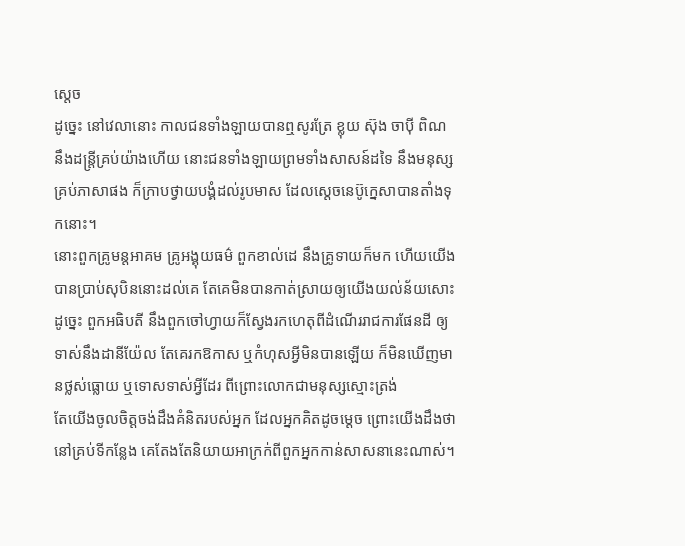ស្តេច
ដូច្នេះ នៅវេលានោះ កាលជនទាំងឡាយបានឮសូរត្រែ ខ្លុយ ស៊ុង ចាប៉ី ពិណ នឹងដន្ត្រីគ្រប់យ៉ាងហើយ នោះជនទាំងឡាយព្រមទាំងសាសន៍ដទៃ នឹងមនុស្សគ្រប់ភាសាផង ក៏ក្រាបថ្វាយបង្គំដល់រូបមាស ដែលស្តេចនេប៊ូក្នេសាបានតាំងទុកនោះ។
នោះពួកគ្រូមន្តអាគម គ្រូអង្គុយធម៌ ពួកខាល់ដេ នឹងគ្រូទាយក៏មក ហើយយើងបានប្រាប់សុបិននោះដល់គេ តែគេមិនបានកាត់ស្រាយឲ្យយើងយល់ន័យសោះ
ដូច្នេះ ពួកអធិបតី នឹងពួកចៅហ្វាយក៏ស្វែងរកហេតុពីដំណើររាជការផែនដី ឲ្យទាស់នឹងដានីយ៉ែល តែគេរកឱកាស ឬកំហុសអ្វីមិនបានឡើយ ក៏មិនឃើញមានថ្លស់ធ្លោយ ឬទោសទាស់អ្វីដែរ ពីព្រោះលោកជាមនុស្សស្មោះត្រង់
តែយើងចូលចិត្តចង់ដឹងគំនិតរបស់អ្នក ដែលអ្នកគិតដូចម្តេច ព្រោះយើងដឹងថា នៅគ្រប់ទីកន្លែង គេតែងតែនិយាយអាក្រក់ពីពួកអ្នកកាន់សាសនានេះណាស់។